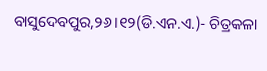ବାସୁଦେବପୁର,୨୬।୧୨(ଡି.ଏନ.ଏ.)- ଚିତ୍ରକଳା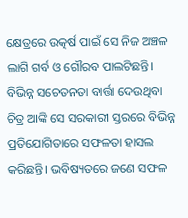କ୍ଷେତ୍ରରେ ଉତ୍କର୍ଷ ପାଇଁ ସେ ନିଜ ଅଞ୍ଚଳ ଲାଗି ଗର୍ବ ଓ ଗୌରବ ପାଲଟିଛନ୍ତି। ବିଭିନ୍ନ ସଚେତନତା ବାର୍ତ୍ତା ଦେଉଥିବା ଚିତ୍ର ଆଙ୍କି ସେ ସରକାରୀ ସ୍ତରରେ ବିଭିନ୍ନ ପ୍ରତିଯୋଗିତାରେ ସଫଳତା ହାସଲ କରିଛନ୍ତି। ଭବିଷ୍ୟତରେ ଜଣେ ସଫଳ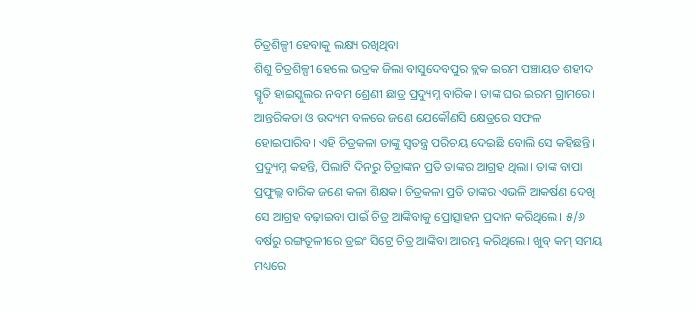ଚିତ୍ରଶିଳ୍ପୀ ହେବାକୁ ଲକ୍ଷ୍ୟ ରଖିଥିବା
ଶିଶୁ ଚିତ୍ରଶିଳ୍ପୀ ହେଲେ ଭଦ୍ରକ ଜିଲା ବାସୁଦେବପୁର ବ୍ଲକ ଇରମ ପଞ୍ଚାୟତ ଶହୀଦ ସ୍ମୃତି ହାଇସ୍କୁଲର ନବମ ଶ୍ରେଣୀ ଛାତ୍ର ପ୍ରଦ୍ୟୁମ୍ନ ବାରିକ। ତାଙ୍କ ଘର ଇରମ ଗ୍ରାମରେ।
ଆନ୍ତରିକତା ଓ ଉଦ୍ୟମ ବଳରେ ଜଣେ ଯେକୌଣସି କ୍ଷେତ୍ରରେ ସଫଳ ହୋଇପାରିବ। ଏହି ଚିତ୍ରକଳା ତାଙ୍କୁ ସ୍ବତନ୍ତ୍ର ପରିଚୟ ଦେଇଛି ବୋଲି ସେ କହିଛନ୍ତି।
ପ୍ରଦ୍ୟୁମ୍ନ କହନ୍ତି, ପିଲାଟି ଦିନରୁ ଚିତ୍ରାଙ୍କନ ପ୍ରତି ତାଙ୍କର ଆଗ୍ରହ ଥିଲା। ତାଙ୍କ ବାପା ପ୍ରଫୁଲ୍ଲ ବାରିକ ଜଣେ କଳା ଶିକ୍ଷକ। ଚିତ୍ରକଳା ପ୍ରତି ତାଙ୍କର ଏଭଳି ଆକର୍ଷଣ ଦେଖି ସେ ଆଗ୍ରହ ବଢ଼ାଇବା ପାଇଁ ଚିତ୍ର ଆଙ୍କିବାକୁ ପ୍ରୋତ୍ସାହନ ପ୍ରଦାନ କରିଥିଲେ। ୫/୬ ବର୍ଷରୁ ରଙ୍ଗତୂଳୀରେ ଡ୍ରଇଂ ସିଟ୍ରେ ଚିତ୍ର ଆଙ୍କିବା ଆରମ୍ଭ କରିଥିଲେ। ଖୁବ୍ କମ୍ ସମୟ ମଧ୍ୟରେ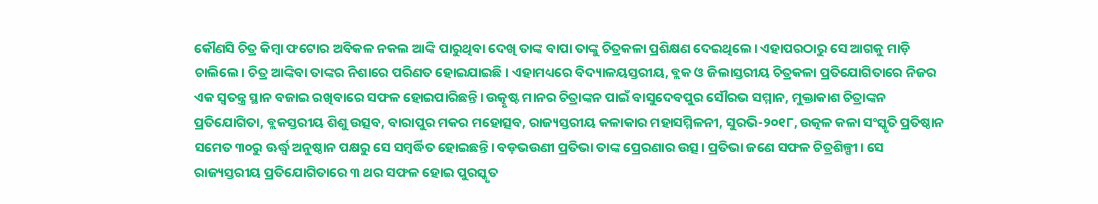କୌଣସି ଚିତ୍ର କିମ୍ବା ଫଟୋର ଅବିକଳ ନକଲ ଆଙ୍କି ପାରୁଥିବା ଦେଖି ତାଙ୍କ ବାପା ତାଙ୍କୁ ଚିତ୍ରକଳା ପ୍ରଶିକ୍ଷଣ ଦେଇଥିଲେ। ଏହାପରଠାରୁ ସେ ଆଗକୁ ମାଡ଼ି ଚାଲିଲେ। ଚିତ୍ର ଆଙ୍କିବା ତାଙ୍କର ନିଶାରେ ପରିଣତ ହୋଇଯାଇଛି। ଏହାମଧ୍ୟରେ ବିଦ୍ୟାଳୟସ୍ତରୀୟ, ବ୍ଲକ ଓ ଜିଲାସ୍ତରୀୟ ଚିତ୍ରକଳା ପ୍ରତିଯୋଗିତାରେ ନିଜର ଏକ ସ୍ବତନ୍ତ୍ର ସ୍ଥାନ ବଜାଇ ରଖିବାରେ ସଫଳ ହୋଇପାରିଛନ୍ତି। ଉତ୍କୃଷ୍ଟ ମାନର ଚିତ୍ରାଙ୍କନ ପାଇଁ ବାସୁଦେବପୁର ସୌରଭ ସମ୍ମାନ, ମୁକ୍ତାକାଶ ଚିତ୍ରାଙ୍କନ ପ୍ରତିଯୋଗିତା, ବ୍ଲକସ୍ତରୀୟ ଶିଶୁ ଉତ୍ସବ, ବାରାପୁର ମକର ମହୋତ୍ସବ, ରାଜ୍ୟସ୍ତରୀୟ କଳାକାର ମହାସମ୍ମିଳନୀ, ସୁରଭି-୨୦୧୮, ଉତ୍କଳ କଳା ସଂସ୍କୃତି ପ୍ରତିଷ୍ଠାନ ସମେତ ୩୦ରୁ ଊର୍ଦ୍ଧ୍ୱ ଅନୁଷ୍ଠାନ ପକ୍ଷରୁ ସେ ସମ୍ବର୍ଦ୍ଧିତ ହୋଇଛନ୍ତି। ବଡ଼ଭଉଣୀ ପ୍ରତିଭା ତାଙ୍କ ପ୍ରେରଣାର ଉତ୍ସ। ପ୍ରତିଭା ଜଣେ ସଫଳ ଚିତ୍ରଶିଳ୍ପୀ। ସେ ରାଜ୍ୟସ୍ତରୀୟ ପ୍ରତିଯୋଗିତାରେ ୩ ଥର ସଫଳ ହୋଇ ପୁରସ୍କୃତ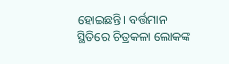ହୋଇଛନ୍ତି। ବର୍ତ୍ତମାନ ସ୍ଥିତିରେ ଚିତ୍ରକଳା ଲୋକଙ୍କ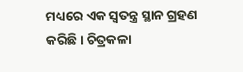ମଧ୍ୟରେ ଏକ ସ୍ବତନ୍ତ୍ର ସ୍ଥାନ ଗ୍ରହଣ କରିଛି। ଚିତ୍ରକଳା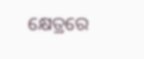କ୍ଷେତ୍ରରେ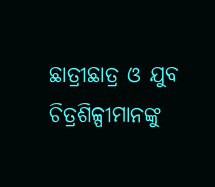ଛାତ୍ରୀଛାତ୍ର ଓ ଯୁବ ଚିତ୍ରଶିଳ୍ପୀମାନଙ୍କୁ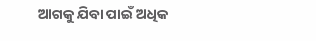ଆଗକୁ ଯିବା ପାଇଁ ଅଧିକ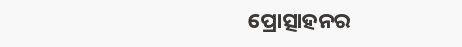ପ୍ରୋତ୍ସାହନର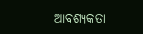ଆବଶ୍ୟକତା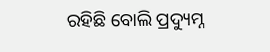ରହିଛି ବୋଲି ପ୍ରଦ୍ୟୁମ୍ନ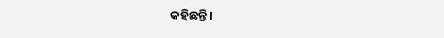କହିଛନ୍ତି।